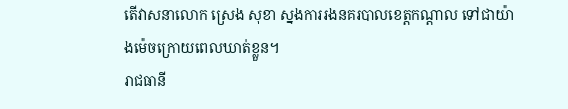តើវាសនាលោក ស្រេង សុខា ស្នងការរងនគរបាលខេត្តកណ្ដាល ទៅជាយ៉ាងម៉េចក្រោយពេលឃាត់ខ្លួន។
រាជធានី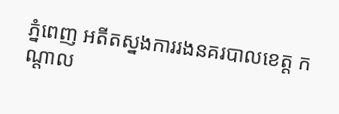ភ្នំពេញ អតីតស្នងការរងនគរបាលខេត្ត កណ្តាល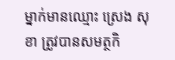ម្នាក់មានឈ្មោះ ស្រេង សុខា ត្រូវបានសមត្ថកិ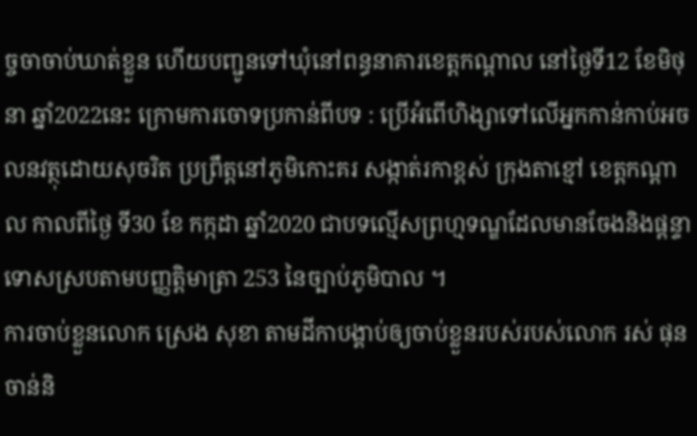ច្ចចាចាប់ឃាត់ខ្លួន ហើយបញ្ជូនទៅឃុំនៅពន្ធនាគារខេត្តកណ្តាល នៅថ្ងៃទី12 ខែមិថុនា ឆ្នាំ2022នេះ ក្រោមការចោទប្រកាន់ពីបទ : ប្រើអំពើហិង្សាទៅលើអ្នកកាន់កាប់អចលនវត្ថុដោយសុចរិត ប្រព្រឹត្តនៅភូមិកោះគរ សង្កាត់រកាខ្ពស់ ក្រុងតាខ្មៅ ខេត្តកណ្តាល កាលពីថ្ងៃ ទី30 ខែ កក្កដា ឆ្នាំ2020 ជាបទល្មើសព្រហ្មទណ្ឌដែលមានចែងនិងផ្ដន្ទាទោសស្របតាមបញ្ញត្តិមាត្រា 253 នៃច្បាប់ភូមិបាល ។
ការចាប់ខ្លួនលោក ស្រេង សុខា តាមដីកាបង្គាប់ឲ្យចាប់ខ្លួនរបស់របស់លោក រស់ ផុនចាន់និ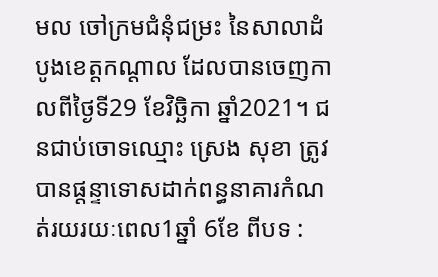មល ចៅក្រមជំនុំជម្រះ នៃសាលាដំបូងខេត្តកណ្តាល ដែលបានចេញកាលពីថ្ងៃទី29 ខែវិច្ឆិកា ឆ្នាំ2021។ ជនជាប់ចោទឈ្មោះ ស្រេង សុខា ត្រូវបានផ្តន្ទាទោសដាក់ពន្ធនាគារកំណត់រយរយៈពេល1ឆ្នាំ 6ខែ ពីបទ :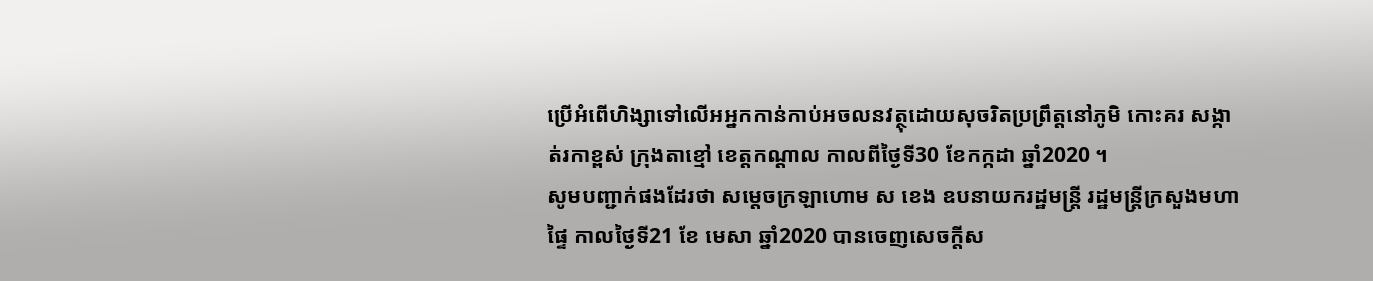ប្រើអំពើហិង្សាទៅលើអអ្នកកាន់កាប់អចលនវត្ថុដោយសុចរិតប្រព្រឹត្តនៅភូមិ កោះគរ សង្កាត់រកាខ្ពស់ ក្រុងតាខ្មៅ ខេត្តកណ្ដាល កាលពីថ្ងៃទី30 ខែកក្កដា ឆ្នាំ2020 ។
សូមបញ្ជាក់ផងដែរថា សម្តេចក្រឡាហោម ស ខេង ឧបនាយករដ្ឋមន្ត្រី រដ្ឋមន្ត្រីក្រសួងមហាផ្ទៃ កាលថ្ងៃទី21 ខែ មេសា ឆ្នាំ2020 បានចេញសេចក្តីស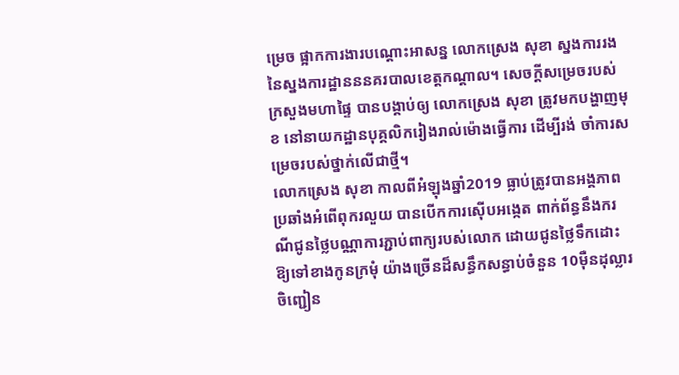ម្រេច ផ្អាកការងារបណ្តោះអាសន្ន លោកស្រេង សុខា ស្នងការរងនៃស្នងការដ្ឋានននគរបាលខេត្តកណ្តាល។ សេចក្តីសម្រេចរបស់ក្រសួងមហាផ្ទៃ បានបង្គាប់ឲ្យ លោកស្រេង សុខា ត្រូវមកបង្ហាញមុខ នៅនាយកដ្ឋានបុគ្គលិករៀងរាល់ម៉ោងធ្វើការ ដើម្បីរង់ ចាំការសម្រេចរបស់ថ្នាក់លើជាថ្មី។
លោកស្រេង សុខា កាលពីអំឡុងឆ្នាំ2019 ធ្លាប់ត្រូវបានអង្គភាពប្រឆាំងអំពើពុករលួយ បានបើកការស៊ើបអង្កេត ពាក់ព័ន្ធនឹងករណីជូនថ្លៃបណ្ណាការភ្ជាប់ពាក្យរបស់លោក ដោយជូនថ្លៃទឹកដោះ ឱ្យទៅខាងកូនក្រមុំ យ៉ាងច្រើនដ៏សន្ធឹកសន្ធាប់ចំនួន 10ម៉ឺនដុល្លារ ចិញ្ជៀន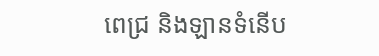ពេជ្រ និងឡានទំនើប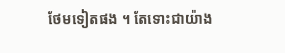ថែមទៀតផង ។ តែទោះជាយ៉ាង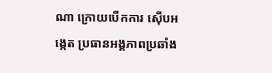ណា ក្រោយបើកការ ស៊ើបអង្កេត ប្រធានអង្គភាពប្រឆាំង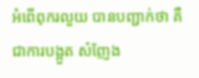អំពើពុករលួយ បានបញ្ជាក់ថា គឺជាការបង្អួត សំញែង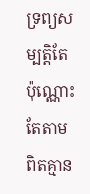ទ្រព្យសម្បតិ្តតែប៉ុណ្ណោះ តែតាមពិតគ្មាន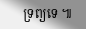ទ្រព្យទេ ៕